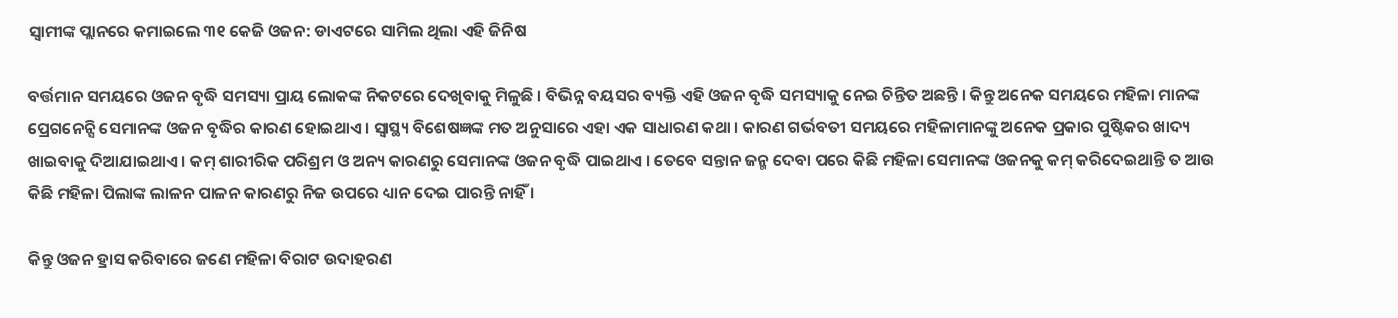ସ୍ୱାମୀଙ୍କ ପ୍ଲାନରେ କମାଇଲେ ୩୧ କେଜି ଓଜନ: ଡାଏଟରେ ସାମିଲ ଥିଲା ଏହି ଜିନିଷ

ବର୍ତ୍ତମାନ ସମୟରେ ଓଜନ ବୃଦ୍ଧି ସମସ୍ୟା ପ୍ରାୟ ଲୋକଙ୍କ ନିକଟରେ ଦେଖିବାକୁ ମିଳୁଛି । ବିଭିନ୍ନ ବୟସର ବ୍ୟକ୍ତି ଏହି ଓଜନ ବୃଦ୍ଧି ସମସ୍ୟାକୁ ନେଇ ଚିନ୍ତିତ ଅଛନ୍ତି । କିନ୍ତୁ ଅନେକ ସମୟରେ ମହିଳା ମାନଙ୍କ ପ୍ରେଗନେନ୍ସି ସେମାନଙ୍କ ଓଜନ ବୃଦ୍ଧିର କାରଣ ହୋଇଥାଏ । ସ୍ୱାସ୍ଥ୍ୟ ବିଶେଷଜ୍ଞଙ୍କ ମତ ଅନୁସାରେ ଏହା ଏକ ସାଧାରଣ କଥା । କାରଣ ଗର୍ଭବତୀ ସମୟରେ ମହିଳାମାନଙ୍କୁ ଅନେକ ପ୍ରକାର ପୁଷ୍ଟିକର ଖାଦ୍ୟ ଖାଇବାକୁ ଦିଆଯାଇଥାଏ । କମ୍ ଶାରୀରିକ ପରିଶ୍ରମ ଓ ଅନ୍ୟ କାରଣରୁ ସେମାନଙ୍କ ଓଜନ ବୃଦ୍ଧି ପାଇଥାଏ । ତେବେ ସନ୍ତାନ ଜନ୍ମ ଦେବା ପରେ କିଛି ମହିଳା ସେମାନଙ୍କ ଓଜନକୁ କମ୍ କରିଦେଇଥାନ୍ତି ତ ଆଉ କିଛି ମହିଳା ପିଲାଙ୍କ ଲାଳନ ପାଳନ କାରଣରୁ ନିଜ ଉପରେ ଧ୍ୟାନ ଦେଇ ପାରନ୍ତି ନାହିଁ ।

କିନ୍ତୁ ଓଜନ ହ୍ରାସ କରିବାରେ ଜଣେ ମହିଳା ବିରାଟ ଉଦାହରଣ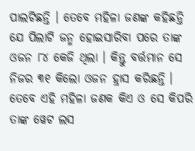ପାଲଟିଛନ୍ତି । ତେବେ ମହିଳା ଜଣଙ୍କ କହିଛନ୍ତି ଯେ ପିଲାଟି ଜନ୍ମ ହୋଇସାରିବା ପରେ ତାଙ୍କ ଓଜନ ୮୪ କେଜି ଥିଲା । କିନ୍ତୁ ବର୍ତ୍ତମାନ ସେ ନିଜର ୩୧ କିଲୋ ଓଜନ ହ୍ରାସ କରିଛନ୍ତି । ତେବେ ଏହି ମହିଳା ଜଣକ କିଏ ଓ ସେ କିପରି ତାଙ୍କ ୱେଟ ଲସ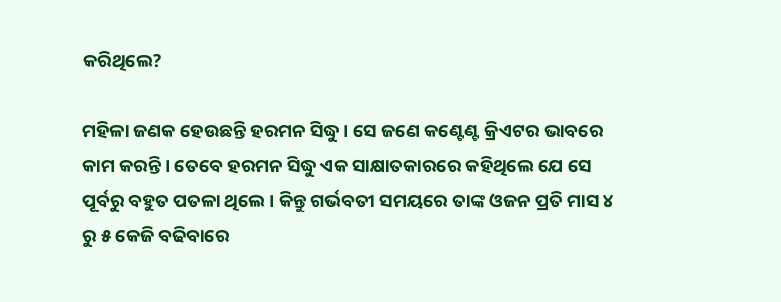କରିଥିଲେ?

ମହିଳା ଜଣକ ହେଉଛନ୍ତି ହରମନ ସିଦ୍ଧୁ । ସେ ଜଣେ କଣ୍ଟେଣ୍ଟ କ୍ରିଏଟର ଭାବରେ କାମ କରନ୍ତି । ତେବେ ହରମନ ସିଦ୍ଧୁ ଏକ ସାକ୍ଷାତକାରରେ କହିଥିଲେ ଯେ ସେ ପୂର୍ବରୁ ବହୁତ ପତଳା ଥିଲେ । କିନ୍ତୁ ଗର୍ଭବତୀ ସମୟରେ ତାଙ୍କ ଓଜନ ପ୍ରତି ମାସ ୪ ରୁ ୫ କେଜି ବଢିବାରେ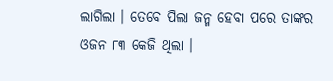ଲାଗିଲା । ତେବେ ପିଲା ଜନ୍ମ ହେବା ପରେ ତାଙ୍କର ଓଜନ ୮୩ କେଜି ଥିଲା ।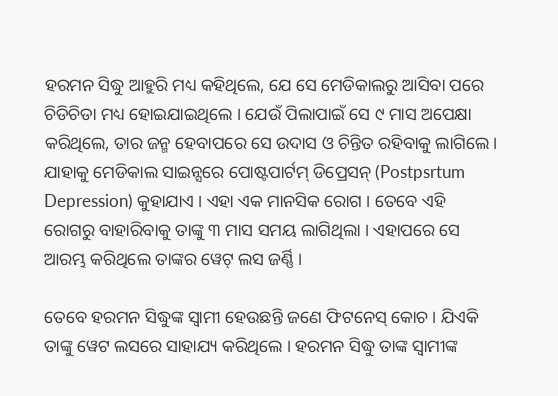ହରମନ ସିଦ୍ଧୁ ଆହୁରି ମଧ୍ୟ କହିଥିଲେ, ଯେ ସେ ମେଡିକାଲରୁ ଆସିବା ପରେ ଚିଡିଚିଡା ମଧ୍ୟ ହୋଇଯାଇଥିଲେ । ଯେଉଁ ପିଲାପାଇଁ ସେ ୯ ମାସ ଅପେକ୍ଷା କରିଥିଲେ, ତାର ଜନ୍ମ ହେବାପରେ ସେ ଉଦାସ ଓ ଚିନ୍ତିତ ରହିବାକୁ ଲାଗିଲେ । ଯାହାକୁ ମେଡିକାଲ ସାଇନ୍ସରେ ପୋଷ୍ଟପାର୍ଟମ୍ ଡିପ୍ରେସନ୍ (Postpsrtum Depression) କୁହାଯାଏ । ଏହା ଏକ ମାନସିକ ରୋଗ । ତେବେ ଏହି ରୋଗରୁ ବାହାରିବାକୁ ତାଙ୍କୁ ୩ ମାସ ସମୟ ଲାଗିଥିଲା । ଏହାପରେ ସେ ଆରମ୍ଭ କରିଥିଲେ ତାଙ୍କର ୱେଟ୍ ଲସ ଜର୍ଣ୍ଣି ।

ତେବେ ହରମନ ସିଦ୍ଧୁଙ୍କ ସ୍ୱାମୀ ହେଉଛନ୍ତି ଜଣେ ଫିଟନେସ୍ କୋଚ । ଯିଏକି ତାଙ୍କୁ ୱେଟ ଲସରେ ସାହାଯ୍ୟ କରିଥିଲେ । ହରମନ ସିଦ୍ଧୁ ତାଙ୍କ ସ୍ୱାମୀଙ୍କ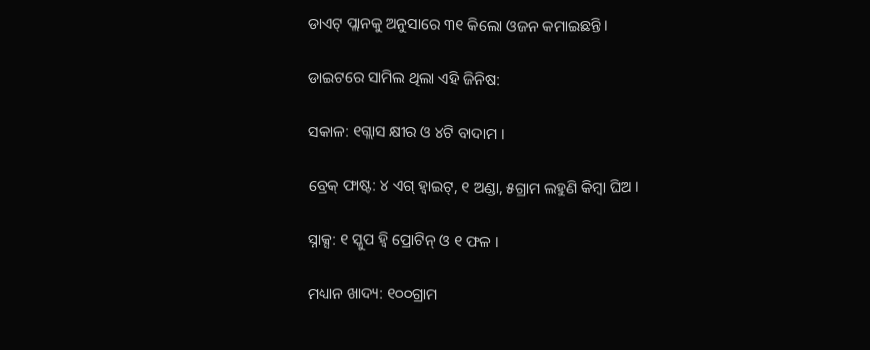ଡାଏଟ୍ ପ୍ଲାନକୁ ଅନୁସାରେ ୩୧ କିଲୋ ଓଜନ କମାଇଛନ୍ତି ।

ଡାଇଟରେ ସାମିଲ ଥିଲା ଏହି ଜିନିଷ:

ସକାଳ: ୧ଗ୍ଲାସ କ୍ଷୀର ଓ ୪ଟି ବାଦାମ ।

ବ୍ରେକ୍ ଫାଷ୍ଟ: ୪ ଏଗ୍ ହ୍ୱାଇଟ୍, ୧ ଅଣ୍ଡା, ୫ଗ୍ରାମ ଲହୁଣି କିମ୍ବା ଘିଅ ।

ସ୍ନାକ୍ସ: ୧ ସ୍କୁପ ହ୍ୱି ପ୍ରୋଟିନ୍ ଓ ୧ ଫଳ ।

ମଧ୍ୟାନ ଖାଦ୍ୟ: ୧୦୦ଗ୍ରାମ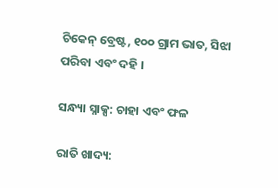ଚିକେନ୍ ବ୍ରେଷ୍ଟ, ୧୦୦ ଗ୍ରାମ ଭାତ, ସିଝା ପରିବା ଏବଂ ଦହି ।

ସନ୍ଧ୍ୟା ସ୍ନାକ୍ସ: ଚାହା ଏବଂ ଫଳ

ରାତି ଖାଦ୍ୟ: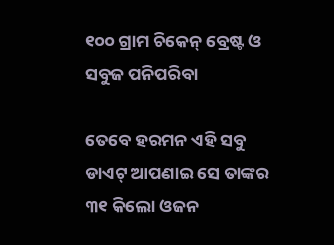୧୦୦ ଗ୍ରାମ ଚିକେନ୍ ବ୍ରେଷ୍ଟ ଓ ସବୁଜ ପନିପରିବା

ତେବେ ହରମନ ଏହି ସବୁ ଡାଏଟ୍ ଆପଣାଇ ସେ ତାଙ୍କର ୩୧ କିଲୋ ଓଜନ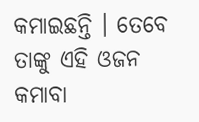କମାଇଛନ୍ତି । ତେବେ ତାଙ୍କୁ ଏହି ଓଜନ କମାବା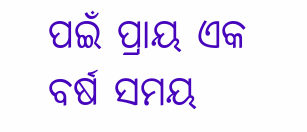ପଇଁ ପ୍ରାୟ ଏକ ବର୍ଷ ସମୟ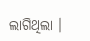ଲାଗିଥିଲା ।